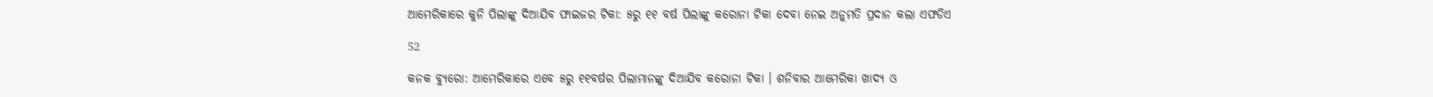ଆମେରିକାରେ କୁନି ପିଲାଙ୍କୁ ଦିଆଯିବ ଫାଇଜର ଟିକା: ୫ରୁ ୧୧ ବର୍ଷ ପିଲାଙ୍କୁ କରୋନା ଟିକା ଦେବା ନେଇ ଅନୁମତି ପ୍ରଦାନ କଲା ଏଫଡିଏ

52

କନକ ବ୍ୟୁରୋ: ଆମେରିକାରେ ଏବେ ୫ରୁ ୧୧ବର୍ଷର ପିଲାମାନଙ୍କୁ ଦିଆଯିବ କରୋନା ଟିକା । ଶନିବାର ଆମେରିକା ଖାଦ୍ୟ ଓ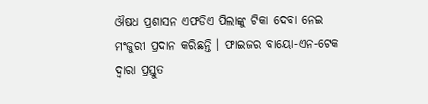ଔଷଧ ପ୍ରଶାସନ ଏଫଡିଏ ପିଲାଙ୍କୁ ଟିକା ଦେବା ନେଇ ମଂଜୁରୀ ପ୍ରଦାନ କରିଛନ୍ତି । ଫାଇଜର ବାୟୋ-ଏନ-ଟେକ ଦ୍ୱାରା ପ୍ରସ୍ତୁତ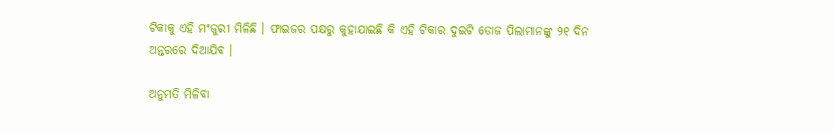ଟିକାକୁ ଏହି ମଂଜୁରୀ ମିଳିଛି । ଫାଇଜର ପକ୍ଷରୁ କୁହାଯାଇଛି କି ଏହି ଟିକାର ଦୁଇଟି ଡୋଜ ପିଲାମାନଙ୍କୁ ୨୧ ଦିନ ଅନ୍ତରରେ ଦିଆଯିବ ।

ଅନୁମତି ମିଳିବା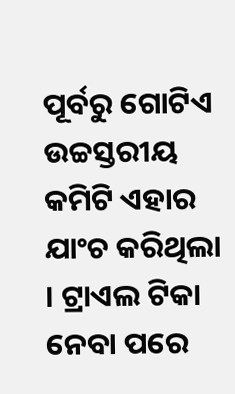ପୂର୍ବରୁ ଗୋଟିଏ ଉଚ୍ଚସ୍ତରୀୟ କମିଟି ଏହାର ଯାଂଚ କରିଥିଲା । ଟ୍ରାଏଲ ଟିକା ନେବା ପରେ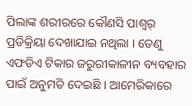ପିଲାଙ୍କ ଶରୀରରେ କୌଣସି ପାଶ୍ୱର୍ ପ୍ରତିକ୍ରିୟା ଦେଖାଯାଇ ନଥିଲା । ତେଣୁ ଏଫଡିଏ ଟିକାର ଜରୁରୀକାଳୀନ ବ୍ୟବହାର ପାଇଁ ଅନୁମତି ଦେଇଛି । ଆମେରିକାରେ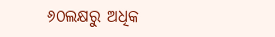୬୦ଲକ୍ଷରୁ ଅଧିକ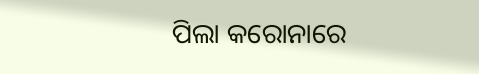ପିଲା କରୋନାରେ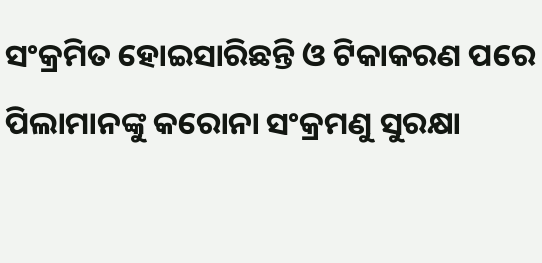ସଂକ୍ରମିତ ହୋଇସାରିଛନ୍ତି ଓ ଟିକାକରଣ ପରେ ପିଲାମାନଙ୍କୁ କରୋନା ସଂକ୍ରମଣୁ ସୁରକ୍ଷା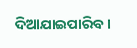ଦିଆଯାଇପାରିବ ।